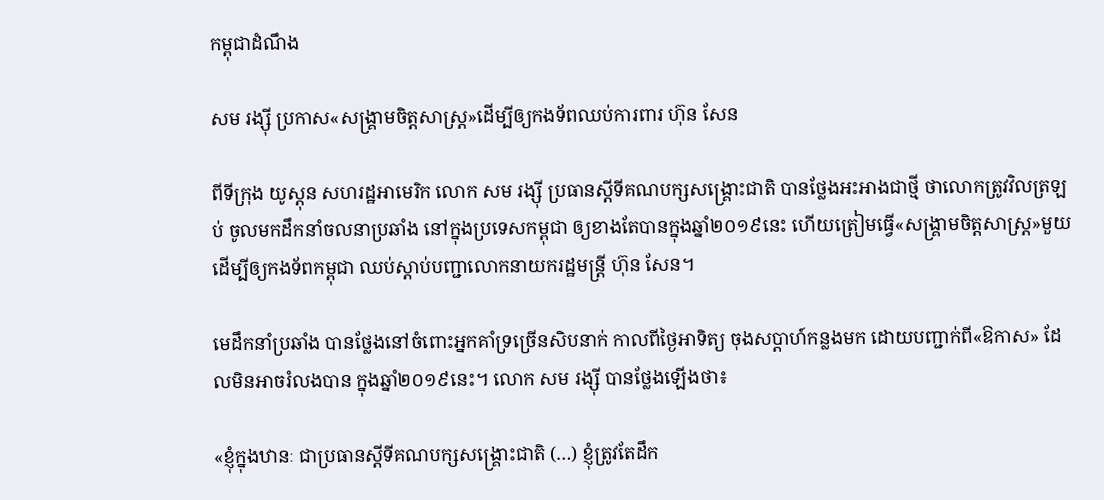កម្ពុជាដំណឹង

សម រង្ស៊ី ប្រកាស«សង្គ្រាមចិត្តសាស្ត្រ»ដើម្បីឲ្យកងទ័ពឈប់ការពារ ហ៊ុន សែន

ពីទីក្រុង យូស្ដុន សហរដ្ឋអាមេរិក លោក សម រង្ស៊ី ប្រធានស្ដីទីគណបក្សសង្គ្រោះជាតិ បានថ្លែងអះអាងជាថ្មី ថាលោកត្រូវវិលត្រឡប់ ចូលមកដឹកនាំចលនាប្រឆាំង នៅក្នុងប្រទេសកម្ពុជា ឲ្យខាងតែបានក្នុងឆ្នាំ២០១៩នេះ ហើយត្រៀមធ្វើ«សង្គ្រាមចិត្តសាស្ត្រ»មួយ ដើម្បីឲ្យកងទ័ពកម្ពុជា ឈប់ស្ដាប់បញ្ជាលោកនាយករដ្ឋមន្ត្រី ហ៊ុន សែន។

មេដឹកនាំប្រឆាំង បានថ្លែងនៅចំពោះអ្នកគាំទ្រច្រើនសិបនាក់ កាលពីថ្ងៃអាទិត្យ ចុងសប្ដាហ៍កន្លងមក ដោយបញ្ជាក់ពី«ឱកាស» ដែលមិនអាចរំលងបាន ក្នុងឆ្នាំ២០១៩នេះ។ លោក សម រង្ស៊ី បានថ្លែងឡើងថា៖

«ខ្ញុំក្នុងឋានៈ ជាប្រធានស្ដីទីគណបក្សសង្គ្រោះជាតិ (…) ខ្ញុំត្រូវតែដឹក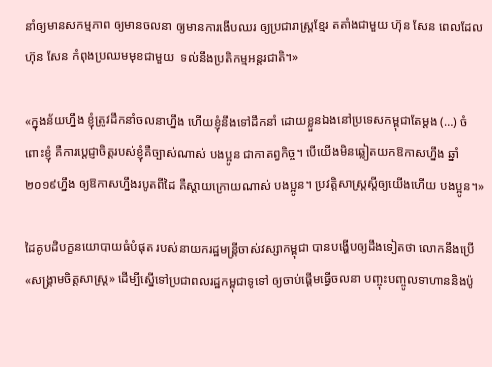នាំឲ្យមានសកម្មភាព ឲ្យមានចលនា ឲ្យមានការងើបឈរ ឲ្យប្រជារាស្ត្រខ្មែរ តតាំងជាមួយ ហ៊ុន សែន ពេលដែលហ៊ុន សែន កំពុងប្រឈមមុខជាមួយ  ទល់នឹងប្រតិកម្មអន្តរជាតិ។»

«ក្នុងន័យហ្នឹង ខ្ញុំត្រូវដឹកនាំចលនាហ្នឹង ហើយខ្ញុំនឹងទៅដឹកនាំ ដោយខ្លួនឯងនៅប្រទេសកម្ពុជាតែម្ដង (…) ចំពោះខ្ញុំ គឺការប្ដេជ្ញាចិត្តរបស់ខ្ញុំគឺច្បាស់ណាស់ បងប្អូន ជាកាតព្វកិច្ច។ បើយើងមិនឆ្លៀតយកឱកាសហ្នឹង ឆ្នាំ២០១៩ហ្នឹង ឲ្យឱកាសហ្នឹងរបូតពីដៃ គឺស្ដាយក្រោយណាស់ បងប្អូន។ ប្រវត្តិសាស្ត្រស្ដីឲ្យយើងហើយ បងប្អូន។»

ដៃគូបដិបក្ខនយោបាយធំបំផុត របស់នាយករដ្ឋមន្ត្រីចាស់វស្សាកម្ពុជា បានបង្ហើបឲ្យដឹងទៀតថា លោកនឹងប្រើ«សង្គ្រាមចិត្តសាស្ត្រ» ដើម្បីស្នើទៅប្រជាពលរដ្ឋកម្ពុជាទូទៅ ឲ្យចាប់ផ្តើមធ្វើចលនា បញ្ចុះបញ្ចូលទាហាននិងប៉ូ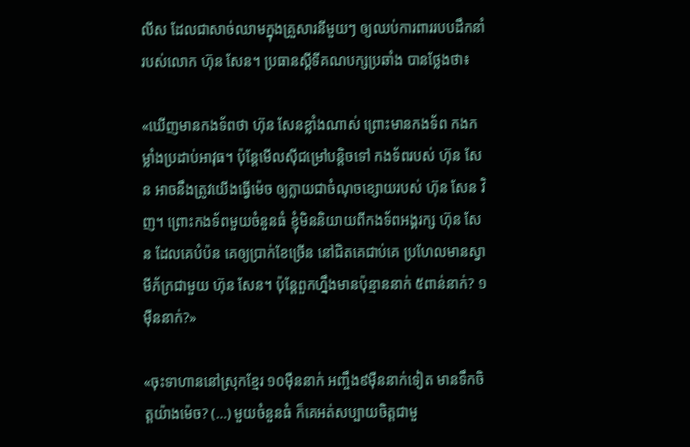លីស ដែលជាសាច់ឈាមក្នុងគ្រួសារនីមួយៗ ឲ្យឈប់ការពាររបបដឹកនាំរបស់លោក ហ៊ុន សែន។ ប្រធានស្ដីទីគណបក្សប្រឆាំង បានថ្លែងថា៖

«ឃើញមានកងទ័ពថា ហ៊ុន សែនខ្លាំងណាស់ ព្រោះមានកងទ័ព កងកម្លាំងប្រដាប់អាវុធ។ ប៉ុន្តែមើលស៊ីជម្រៅបន្តិចទៅ កងទ័ពរបស់ ហ៊ុន សែន អាចនឹងត្រូវយើងធ្វើម៉េច ឲ្យក្លាយជាចំណុចខ្សោយរបស់ ហ៊ុន សែន វិញ។ ព្រោះកងទ័ពមួយចំនួនធំ ខ្ញុំមិននិយាយពីកងទ័ពអង្គរក្ស ហ៊ុន សែន ដែលគេបំប៉ន គេឲ្យប្រាក់ខែច្រើន នៅជិតគេជាប់គេ ប្រហែលមានស្វាមីភ័ក្រជាមួយ ហ៊ុន សែន។ ប៉ុន្តែពួកហ្នឹងមានប៉ុន្មាននាក់ ៥ពាន់នាក់? ១ម៉ឺននាក់?»

«ចុះទាហាននៅស្រុកខ្មែរ ១០ម៉ឺននាក់ អញ្ចឹង៩ម៉ឺននាក់ទៀត មានទឹកចិត្តយ៉ាងម៉េច? (…) មួយចំនួនធំ ក៏គេអត់សប្បាយចិត្តជាមួ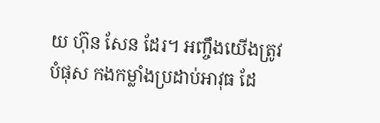យ ហ៊ុន សែន ដែរ។ អញ្ចឹងយើងត្រូវបំផុស កងកម្លាំងប្រដាប់អាវុធ ដែ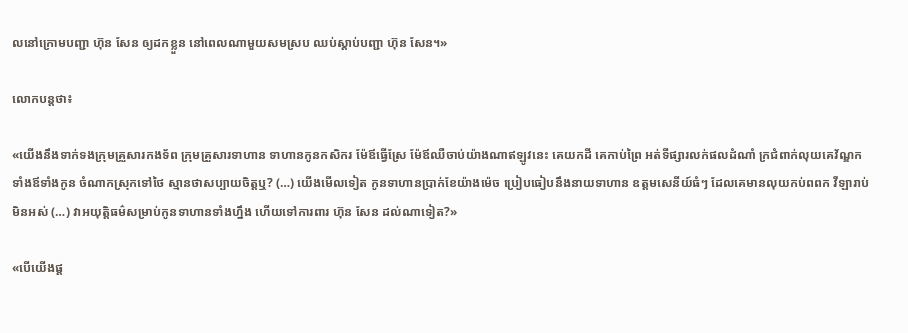លនៅក្រោមបញ្ជា ហ៊ុន សែន ឲ្យដកខ្លួន នៅពេលណាមួយសមស្រប ឈប់ស្ដាប់បញ្ជា ហ៊ុន សែន។»

លោកបន្តថា៖

«យើងនឹងទាក់ទងក្រុមគ្រួសារកងទ័ព ក្រុមគ្រួសារទាហាន ទាហានកូនកសិករ ម៉ែឪធ្វើស្រែ ម៉ែឪឈឺចាប់យ៉ាងណាឥឡូវនេះ គេយកដី គេកាប់ព្រៃ អត់ទីផ្សារលក់ផលដំណាំ ក្រជំពាក់លុយគេវ័ណ្ឌក ទាំងឪទាំងកូន ចំណាកស្រុកទៅថៃ ស្មានថាសប្បាយចិត្តឬ? (…) យើងមើលទៀត កូនទាហានប្រាក់ខែយ៉ាងម៉េច ប្រៀបធៀបនឹងនាយទាហាន ឧត្ដមសេនីយ៍ធំៗ ដែលគេមានលុយកប់ពពក វីឡារាប់មិនអស់ (…) វាអយុត្តិធម៌សម្រាប់កូនទាហានទាំងហ្នឹង ហើយទៅការពារ ហ៊ុន សែន ដល់ណាទៀត?»

«បើយើងផ្ដ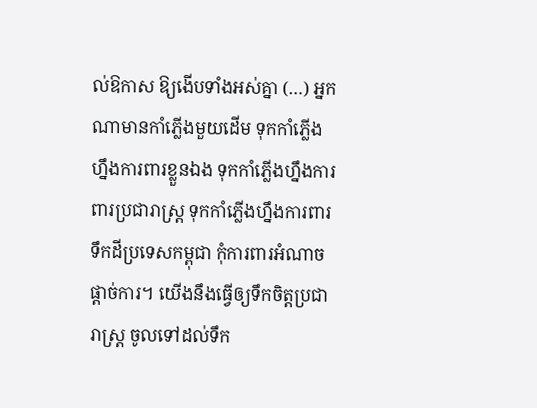ល់ឱកាស ឱ្យងើបទាំងអស់គ្នា (…) អ្នកណាមានកាំភ្លើងមួយដើម ទុកកាំភ្លើងហ្នឹងការពារខ្លួនឯង ទុកកាំភ្លើងហ្នឹងការពារប្រជារាស្ត្រ ទុកកាំភ្លើងហ្នឹងការពារទឹកដីប្រទេសកម្ពុជា កុំការពារអំណាចផ្ដាច់ការ។ យើងនឹងធ្វើឲ្យទឹកចិត្តប្រជារាស្ត្រ ចូលទៅដល់ទឹក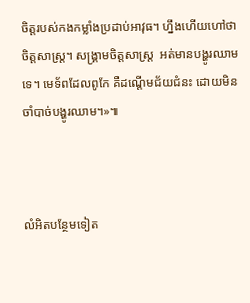ចិត្តរបស់កងកម្លាំងប្រដាប់អាវុធ។ ហ្នឹងហើយហៅថា ចិត្តសាស្ត្រ។ សង្គ្រាមចិត្តសាស្ត្រ  អត់មានបង្ហូរឈាមទេ។ មេទ័ពដែលពូកែ គឺដណ្ដើមជ័យជំនះ ដោយមិនចាំបាច់បង្ហូរឈាម។»៕



លំអិតបន្ថែមទៀត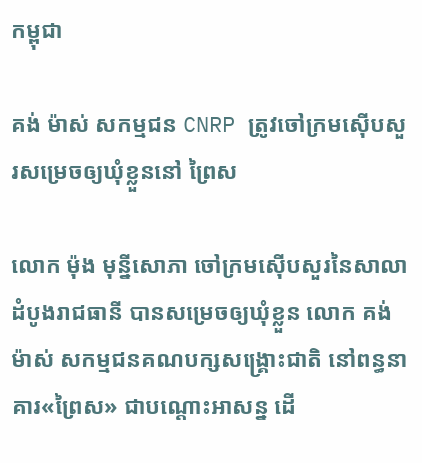កម្ពុជា

គង់ ម៉ាស់ សកម្មជន CNRP ត្រូវចៅក្រមស៊ើបសួរសម្រេចឲ្យឃុំខ្លួននៅ ព្រៃស

លោក ម៉ុង មុន្នីសោភា ចៅក្រមស៊ើបសួរនៃសាលាដំបូងរាជធានី បានសម្រេចឲ្យឃុំខ្លួន លោក គង់ ម៉ាស់ សកម្មជនគណបក្សសង្គ្រោះជាតិ នៅពន្ធនាគារ«ព្រៃស» ជាបណ្ដោះអាសន្ន ដើ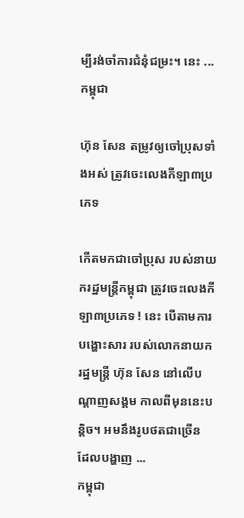ម្បីរង់ចាំការជំនុំជម្រះ។ នេះ ...
កម្ពុជា

ហ៊ុន សែន តម្រូវឲ្យចៅប្រុសទាំងអស់ ត្រូវចេះលេងកីឡា៣ប្រភេទ

កើតមកជាចៅប្រុស របស់នាយករដ្ឋមន្ត្រីកម្ពុជា ត្រូវចេះលេងកីឡា៣ប្រភេទ ! នេះ បើតាមការបង្ហោះសារ របស់លោកនាយករដ្ឋមន្ត្រី ហ៊ុន សែន នៅលើបណ្ដាញសង្គម កាលពីមុននេះបន្តិច។ អមនឹងរូបថតជាច្រើន ដែលបង្ហាញ ...
កម្ពុជា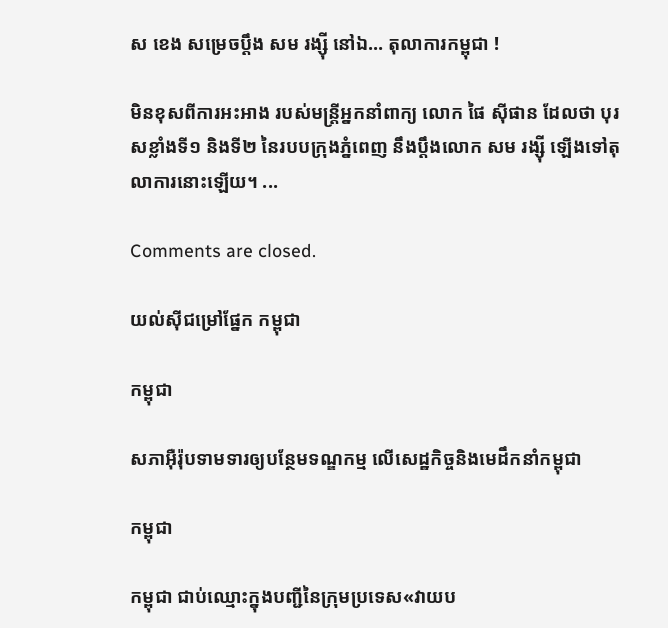ស ខេង សម្រេចប្ដឹង សម រង្ស៊ី នៅឯ… តុលាការកម្ពុជា !

មិនខុសពីការអះអាង របស់មន្ត្រីអ្នកនាំពាក្យ លោក ផៃ ស៊ីផាន ដែលថា បុរសខ្លាំងទី១ និងទី២ នៃរបបក្រុងភ្នំពេញ នឹងប្ដឹងលោក សម រង្ស៊ី ឡើងទៅតុលាការនោះឡើយ។ ...

Comments are closed.

យល់ស៊ីជម្រៅផ្នែក កម្ពុជា

កម្ពុជា

សភាអ៊ឺរ៉ុបទាមទារឲ្យបន្ថែមទណ្ឌកម្ម លើសេដ្ឋកិច្ចនិងមេដឹកនាំកម្ពុជា

កម្ពុជា

កម្ពុជា ជាប់ឈ្មោះក្នុងបញ្ជីនៃក្រុមប្រទេស«វាយប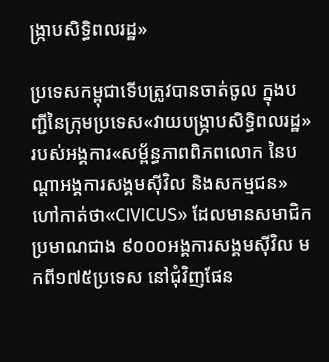ង្ក្រាបសិទ្ធិពលរដ្ឋ»

ប្រទេសកម្ពុជាទើបត្រូវបានចាត់ចូល ក្នុងបញ្ជីនៃក្រុមប្រទេស«វាយបង្ក្រាបសិទ្ធិពលរដ្ឋ» របស់អង្គការ«សម្ព័ន្ធភាពពិភពលោក នៃបណ្ដាអង្គការសង្គមស៊ីវិល និងសកម្មជន» ហៅកាត់ថា«CIVICUS» ដែលមានសមាជិកប្រមាណជាង ៩០០០អង្គការសង្គមស៊ីវិល មកពី១៧៥ប្រទេស នៅជុំវិញផែន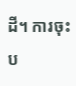ដី។ ការចុះប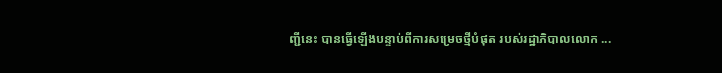ញ្ជីនេះ បានធ្វើឡើងបន្ទាប់ពីការសម្រេចថ្មីបំផុត របស់រដ្ឋាភិបាលលោក ...